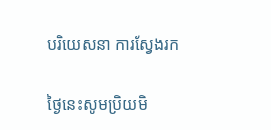បរិយេសនា ការស្វែងរក

ថ្ងៃនេះសូមប្រិយមិ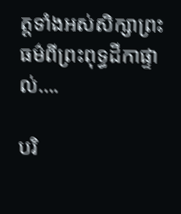ត្តទាំងអស់សិក្សាព្រះធម៌ពីព្រះពុទ្ធដីកាផ្ទាល់….

បរិ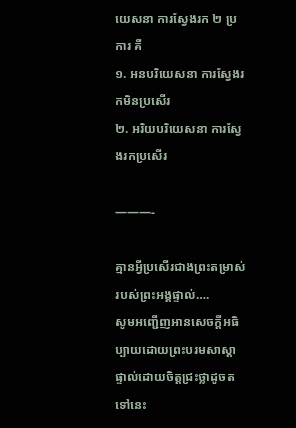យេសនា ការស្វែងរក ២ ប្រការ គឺ
១. អនបរិយេសនា ការស្វែងរកមិនប្រសើរ
២. អរិយបរិយេសនា ការស្វែងរកប្រសើរ

———-

គ្មានអ្វីប្រសើរជាងព្រះតម្រាស់របស់ព្រះអង្គផ្ទាល់….
សូមអញ្ជើញអានសេចក្ដីអធិប្បាយដោយព្រះបរមសាស្ដាផ្ទាល់ដោយចិត្តជ្រះថ្លាដូចតទៅនេះ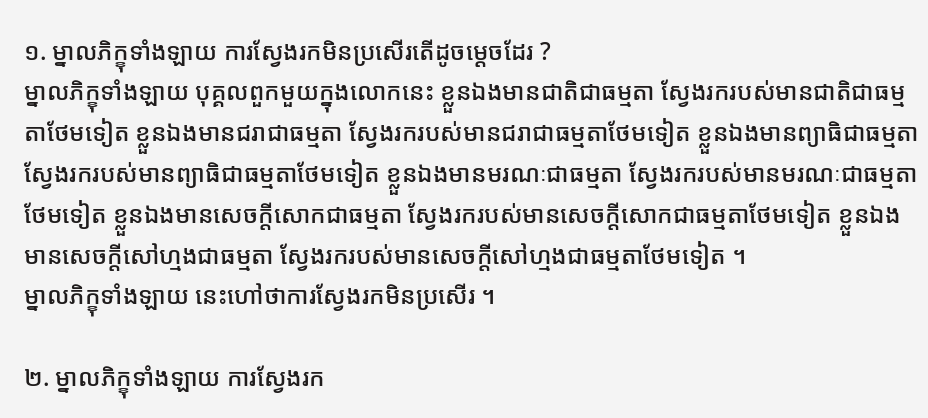១. ម្នាលភិក្ខុទាំងឡាយ ការស្វែងរកមិនប្រសើរតើដូចម្ដេចដែរ ?
ម្នាលភិក្ខុទាំងឡាយ បុគ្គលពួកមួយក្នុងលោកនេះ ខ្លួនឯងមានជាតិជាធម្មតា ស្វែងរករបស់មានជាតិជាធម្មតាថែមទៀត ខ្លួនឯងមានជរាជាធម្មតា ស្វែងរករបស់មានជរាជាធម្មតាថែមទៀត ខ្លួនឯងមានព្យាធិជាធម្មតា ស្វែងរករបស់មានព្យាធិជាធម្មតាថែមទៀត ខ្លួនឯងមានមរណៈជាធម្មតា ស្វែងរករបស់មានមរណៈជាធម្មតាថែមទៀត ខ្លួនឯងមានសេចក្តីសោកជាធម្មតា ស្វែងរករបស់មានសេចក្តីសោកជាធម្មតាថែមទៀត ខ្លួនឯងមានសេចក្តីសៅហ្មងជាធម្មតា ស្វែងរករបស់មានសេចក្តីសៅហ្មងជាធម្មតាថែមទៀត ។
ម្នាលភិក្ខុទាំងឡាយ នេះហៅថាការស្វែងរកមិនប្រសើរ ។

២. ម្នាលភិក្ខុទាំងឡាយ ការស្វែងរក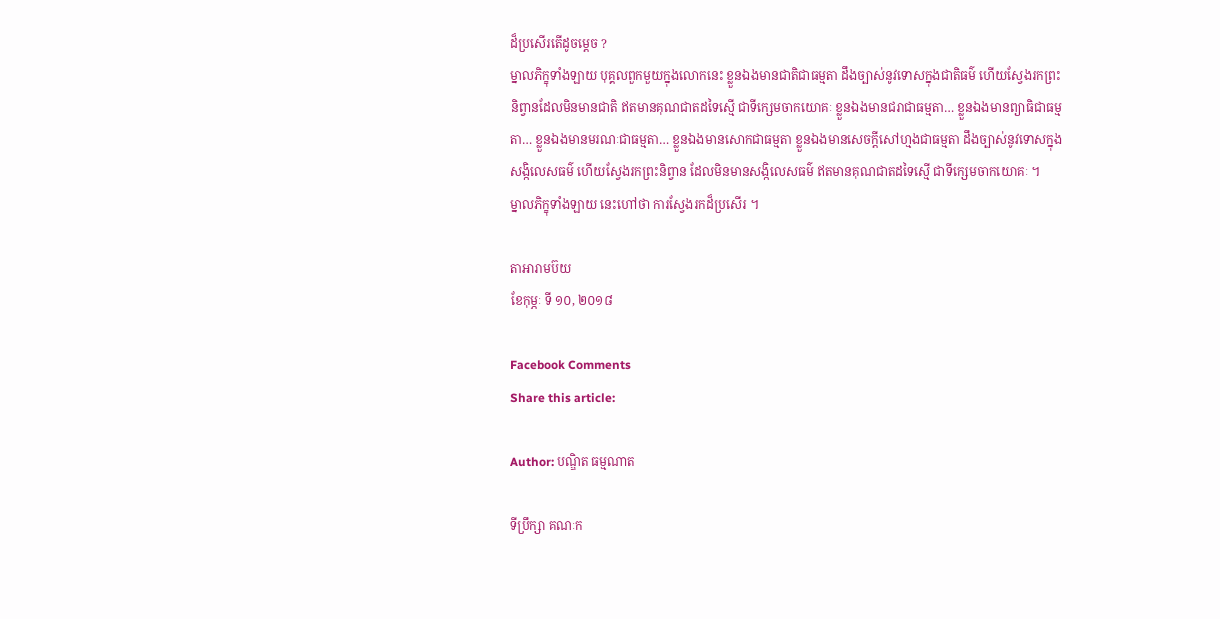ដ៏ប្រសើរតើដូចម្តេច ?
ម្នាលភិក្ខុទាំងឡាយ បុគ្គលពួកមួយក្នុងលោកនេះ ខ្លួនឯងមានជាតិជាធម្មតា ដឹងច្បាស់នូវទោសក្នុងជាតិធម៌ ហើយស្វែងរកព្រះនិព្វានដែលមិនមានជាតិ ឥតមានគុណជាតដទៃស្មើ ជាទីក្សេមចាកយោគៈ ខ្លួនឯងមានជរាជាធម្មតា… ខ្លួនឯងមានព្យាធិជាធម្មតា… ខ្លួនឯងមានមរណៈជាធម្មតា… ខ្លួនឯងមានសោកជាធម្មតា ខ្លួនឯងមានសេចក្តីសៅហ្មងជាធម្មតា ដឹងច្បាស់នូវទោសក្នុងសង្កិលេសធម៌ ហើយស្វែងរកព្រះនិព្វាន ដែលមិនមានសង្កិលេសធម៌ ឥតមានគុណជាតដទៃស្មើ ជាទីក្សេមចាកយោគៈ ។
ម្នាលភិក្ខុទាំងឡាយ នេះហៅថា ការស្វែងរកដ៏ប្រសើរ ។

តាអារាមប៊យ
ខែកុម្ភៈ ទី ១០, ២០១៨

Facebook Comments
Share this article:

Author: បណ្ឌិត ធម្មណាត

ទីប្រឹក្សា គណៈក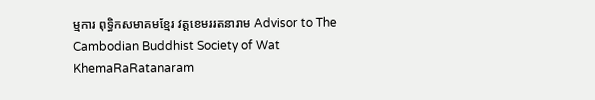ម្មការ ពុទ្ធិកសមាគមខ្មែរ វត្តខេមររតនារាម Advisor to The Cambodian Buddhist Society of Wat KhemaRaRatanaram